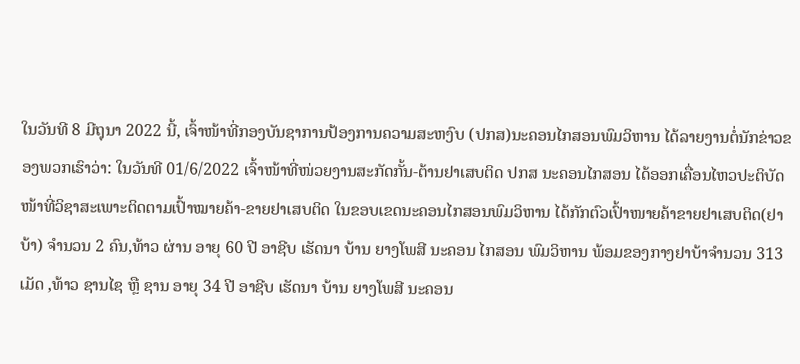ໃນວັນທີ 8 ມີຖຸນາ 2022 ນີ້, ເຈົ້າໜ້າທີ່ກອງບັນຊາການປ້ອງການຄວາມສະຫງົບ (ປກສ)ນະຄອນໄກສອນພົມວິຫານ ໄດ້ລາຍງານຕໍ່ນັກຂ່າວຂອງພວກເຮົາວ່າ: ໃນວັນທີ 01/6/2022 ເຈົ້າໜ້າທີ່ໜ່ວຍງານສະກັດກັ້ນ-ຕ້ານຢາເສບຕິດ ປກສ ນະຄອນໄກສອນ ໄດ້ອອກເຄື່ອນໄຫວປະຕິບັດໜ້າທີ່ວິຊາສະເພາະຕິດຕາມເປົ້າໝາຍຄ້າ-ຂາຍຢາເສບຕິດ ໃນຂອບເຂດນະຄອນໄກສອນພົມວິຫານ ໄດ້ກັກຕົວເປົ້າໜາຍຄ້າຂາຍຢາເສບຕິດ(ຢາບ້າ) ຈຳນວນ 2 ຄົນ,ທ້າວ ຜ່ານ ອາຍຸ 60 ປີ ອາຊີບ ເຮັດນາ ບ້ານ ຍາງໂພສີ ນະຄອນ ໄກສອນ ພົມວິຫານ ພ້ອມຂອງກາງຢາບ້າຈຳນວນ 313 ເມັດ ,ທ້າວ ຊານໄຊ ຫຼື ຊານ ອາຍຸ 34 ປີ ອາຊີບ ເຮັດນາ ບ້ານ ຍາງໂພສີ ນະຄອນ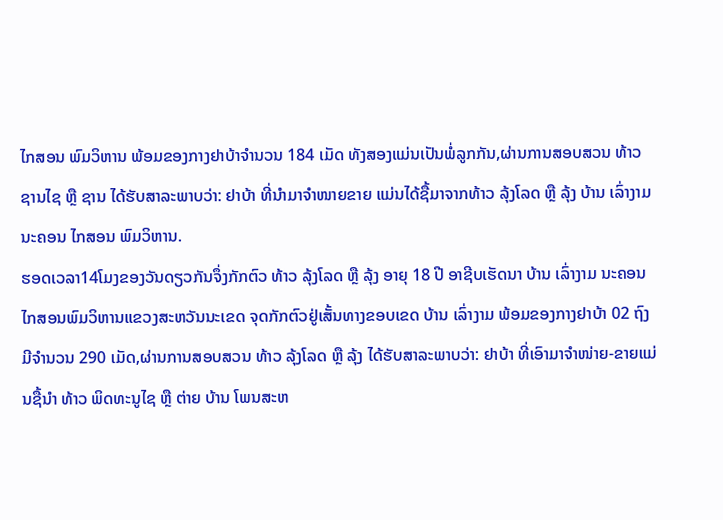ໄກສອນ ພົມວິຫານ ພ້ອມຂອງກາງຢາບ້າຈຳນວນ 184 ເມັດ ທັງສອງແມ່ນເປັນພໍ່ລູກກັນ,ຜ່ານການສອບສວນ ທ້າວ ຊານໄຊ ຫຼື ຊານ ໄດ້ຮັບສາລະພາບວ່າ: ຢາບ້າ ທີ່ນຳມາຈຳໜາຍຂາຍ ແມ່ນໄດ້ຊື້ມາຈາກທ້າວ ລຸ້ງໂລດ ຫຼື ລຸ້ງ ບ້ານ ເລົ່າງາມ ນະຄອນ ໄກສອນ ພົມວິຫານ.
ຮອດເວລາ14ໂມງຂອງວັນດຽວກັນຈຶ່ງກັກຕົວ ທ້າວ ລຸ້ງໂລດ ຫຼື ລຸ້ງ ອາຍຸ 18 ປີ ອາຊີບເຮັດນາ ບ້ານ ເລົ່າງາມ ນະຄອນໄກສອນພົມວິຫານແຂວງສະຫວັນນະເຂດ ຈຸດກັກຕົວຢູ່ເສັ້ນທາງຂອບເຂດ ບ້ານ ເລົ່າງາມ ພ້ອມຂອງກາງຢາບ້າ 02 ຖົງ ມີຈຳນວນ 290 ເມັດ,ຜ່ານການສອບສວນ ທ້າວ ລຸ້ງໂລດ ຫຼື ລຸ້ງ ໄດ້ຮັບສາລະພາບວ່າ: ຢາບ້າ ທີ່ເອົາມາຈຳໜ່າຍ-ຂາຍແມ່ນຊື້ນຳ ທ້າວ ພິດທະນູໄຊ ຫຼື ຕ່າຍ ບ້ານ ໂພນສະຫ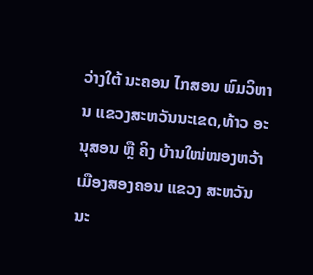ວ່າງໃຕ້ ນະຄອນ ໄກສອນ ພົມວິຫານ ແຂວງສະຫວັນນະເຂດ,ທ້າວ ອະນຸສອນ ຫຼື ຄິງ ບ້ານໃໜ່ໜອງຫວ້າ ເມືອງສອງຄອນ ແຂວງ ສະຫວັນນະ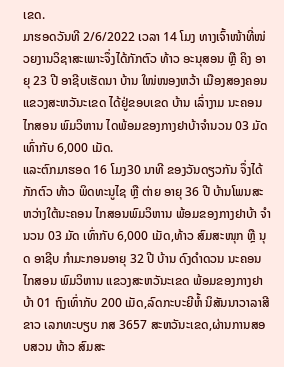ເຂດ.
ມາຮອດວັນທີ 2/6/2022 ເວລາ 14 ໂມງ ທາງເຈົ້າໜ້າທີ່ໜ່ວຍງານວິຊາສະເພາະຈຶ່ງໄດ້ກັກຕົວ ທ້າວ ອະນຸສອນ ຫຼື ຄິງ ອາຍຸ 23 ປີ ອາຊີບເຮັດນາ ບ້ານ ໃໜ່ໜອງຫວ້າ ເມືອງສອງຄອນ ແຂວງສະຫວັນະເຂດ ໄດ້ຢູ່ຂອບເຂດ ບ້ານ ເລົ່າງາມ ນະຄອນ ໄກສອນ ພົມວິຫານ ໄດພ້ອມຂອງກາງຢາບ້າຈຳນວນ 03 ມັດ ເທົ່າກັບ 6,000 ເມັດ.
ແລະຕົກມາຮອດ 16 ໂມງ30 ນາທີ ຂອງວັນດຽວກັນ ຈຶ່ງໄດ້ກັກຕົວ ທ້າວ ພິດທະນູໄຊ ຫຼື ຕ່າຍ ອາຍຸ 36 ປີ ບ້ານໂພນສະຫວ່າງໃຕ້ນະຄອນ ໄກສອນພົມວິຫານ ພ້ອມຂອງກາງຢາບ້າ ຈຳນວນ 03 ມັດ ເທົ່າກັບ 6,000 ເມັດ,ທ້າວ ສົມສະໜຸກ ຫຼື ນຸດ ອາຊີບ ກຳມະກອນອາຍຸ 32 ປີ ບ້ານ ດົງດຳດວນ ນະຄອນ ໄກສອນ ພົມວິຫານ ແຂວງສະຫວັນະເຂດ ພ້ອມຂອງກາງຢາບ້າ 01 ຖົງເທົ່າກັບ 200 ເມັດ,ລົດກະບະຍີຫໍ້ ນິສັນນາວາລາສີຂາວ ເລກທະບຽບ ກສ 3657 ສະຫວັນະເຂດ,ຜ່ານການສອບສວນ ທ້າວ ສົມສະ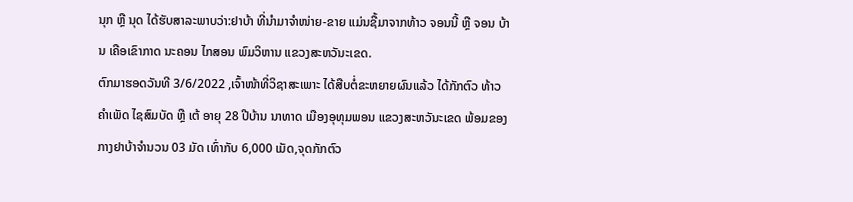ນຸກ ຫຼື ນຸດ ໄດ້ຮັບສາລະພາບວ່າ:ຢາບ້າ ທີ່ນຳມາຈຳໜ່າຍ-ຂາຍ ແມ່ນຊື້ມາຈາກທ້າວ ຈອນນີ້ ຫຼື ຈອນ ບ້ານ ເຄືອເຂົາກາດ ນະຄອນ ໄກສອນ ພົມວິຫານ ແຂວງສະຫວັນະເຂດ.
ຕົກມາຮອດວັນທີ 3/6/2022 ,ເຈົ້າໜ້າທີ່ວິຊາສະເພາະ ໄດ້ສືບຕໍ່ຂະຫຍາຍຜົນແລ້ວ ໄດ້ກັກຕົວ ທ້າວ ຄຳເພັດ ໄຊສົມບັດ ຫຼື ເຕ້ ອາຍຸ 28 ປີບ້ານ ນາທາດ ເມືອງອຸທຸມພອນ ແຂວງສະຫວັນະເຂດ ພ້ອມຂອງກາງຢາບ້າຈຳນວນ 03 ມັດ ເທົ່າກັບ 6,000 ເມັດ,ຈຸດກັກຕົວ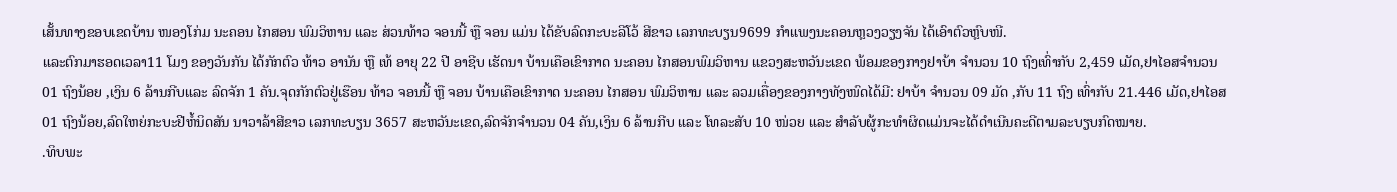ເສັ້ນທາງຂອບເຂດບ້ານ ໜອງໂກ່ມ ນະຄອນ ໄກສອນ ພົມວິຫານ ແລະ ສ່ວນທ້າວ ຈອນນີ້ ຫຼື ຈອນ ແມ່ນ ໄດ້ຂັບລົດກະບະລີໂວ້ ສີຂາວ ເລກທະບຽນ9699 ກຳແພງນະຄອນຫຼວງວຽງຈັນ ໄດ້ເອົາຕົວຫຼົບໜີ.
ແລະຕົກມາຮອດເວລາ11 ໂມງ ຂອງວັນກັນ ໄດ້ກັກຕົວ ທ້າວ ອານັນ ຫຼື ເທ້ ອາຍຸ 22 ປີ ອາຊີບ ເຮັດນາ ບ້ານເຄືອເຂົາກາດ ນະຄອນ ໄກສອນພົມວິຫານ ແຂວງສະຫວັນະເຂດ ພ້ອມຂອງກາງຢາບ້າ ຈຳນວນ 10 ຖົງເທົ່າກັບ 2,459 ເມັດ,ຢາໄອສຈຳນວນ 01 ຖົງນ້ອຍ ,ເງິນ 6 ລ້ານກີບແລະ ລົດຈັກ 1 ຄັນ.ຈຸດກັກຕົວຢູ່ເຮືອນ ທ້າວ ຈອນນີ້ ຫຼື ຈອນ ບ້ານເຄືອເຂົາກາດ ນະຄອນ ໄກສອນ ພົມວິຫານ ແລະ ລວມເຄື່ອງຂອງກາງທັງໜົດໄດ້ມີ: ຢາບ້າ ຈຳນວນ 09 ມັດ ,ກັບ 11 ຖົງ ເທົ່າກັບ 21.446 ເມັດ,ຢາໄອສ 01 ຖົງນ້ອຍ,ລົດໃຫຍ່ກະບະຢີຫໍ້ນິດສັນ ນາວາລ້າສີຂາວ ເລກທະບຽນ 3657 ສະຫວັນະເຂດ,ລົດຈັກຈຳນວນ 04 ຄັນ,ເງິນ 6 ລ້ານກີບ ແລະ ໂທລະສັບ 10 ໜ່ວຍ ແລະ ສໍາລັບຜູ້ກະທໍາຜິດແມ່ນຈະໄດ້ດໍາເນີນຄະດີຕາມລະບຽບກົດໝາຍ.
.ທິບພະ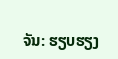ຈັນ: ຮຽບຮຽງ